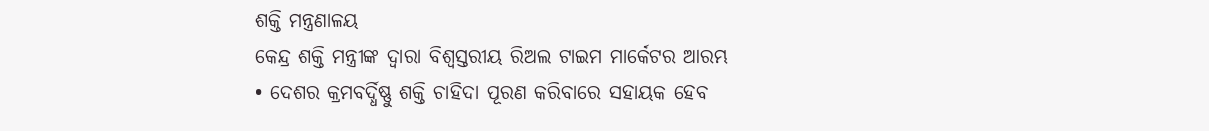ଶକ୍ତି ମନ୍ତ୍ରଣାଳୟ
କେନ୍ଦ୍ର ଶକ୍ତି ମନ୍ତ୍ରୀଙ୍କ ଦ୍ଵାରା ବିଶ୍ଵସ୍ତରୀୟ ରିଅଲ ଟାଇମ ମାର୍କେଟର ଆରମ୍ଭ
• ଦେଶର କ୍ରମବର୍ଦ୍ଧିଷ୍ଣୁ ଶକ୍ତି ଚାହିଦା ପୂରଣ କରିବାରେ ସହାୟକ ହେବ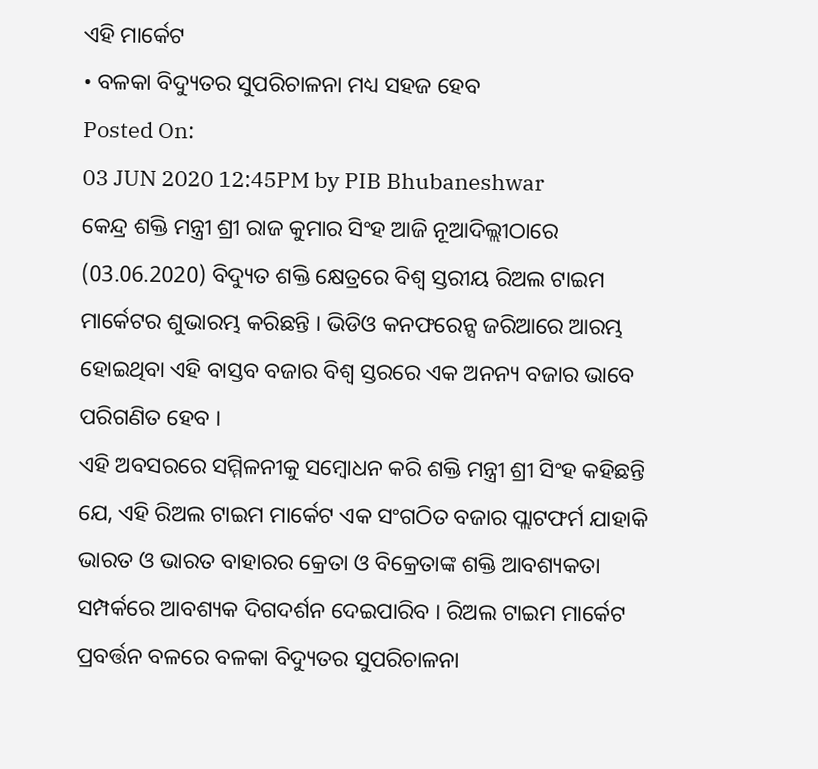ଏହି ମାର୍କେଟ
• ବଳକା ବିଦ୍ୟୁତର ସୁପରିଚାଳନା ମଧ୍ୟ ସହଜ ହେବ
Posted On:
03 JUN 2020 12:45PM by PIB Bhubaneshwar
କେନ୍ଦ୍ର ଶକ୍ତି ମନ୍ତ୍ରୀ ଶ୍ରୀ ରାଜ କୁମାର ସିଂହ ଆଜି ନୂଆଦିଲ୍ଲୀଠାରେ (03.06.2020) ବିଦ୍ୟୁତ ଶକ୍ତି କ୍ଷେତ୍ରରେ ବିଶ୍ଵ ସ୍ତରୀୟ ରିଅଲ ଟାଇମ ମାର୍କେଟର ଶୁଭାରମ୍ଭ କରିଛନ୍ତି । ଭିଡିଓ କନଫରେନ୍ସ ଜରିଆରେ ଆରମ୍ଭ ହୋଇଥିବା ଏହି ବାସ୍ତବ ବଜାର ବିଶ୍ଵ ସ୍ତରରେ ଏକ ଅନନ୍ୟ ବଜାର ଭାବେ ପରିଗଣିତ ହେବ ।
ଏହି ଅବସରରେ ସମ୍ମିଳନୀକୁ ସମ୍ବୋଧନ କରି ଶକ୍ତି ମନ୍ତ୍ରୀ ଶ୍ରୀ ସିଂହ କହିଛନ୍ତି ଯେ, ଏହି ରିଅଲ ଟାଇମ ମାର୍କେଟ ଏକ ସଂଗଠିତ ବଜାର ପ୍ଲାଟଫର୍ମ ଯାହାକି ଭାରତ ଓ ଭାରତ ବାହାରର କ୍ରେତା ଓ ବିକ୍ରେତାଙ୍କ ଶକ୍ତି ଆବଶ୍ୟକତା ସମ୍ପର୍କରେ ଆବଶ୍ୟକ ଦିଗଦର୍ଶନ ଦେଇପାରିବ । ରିଅଲ ଟାଇମ ମାର୍କେଟ ପ୍ରବର୍ତ୍ତନ ବଳରେ ବଳକା ବିଦ୍ୟୁତର ସୁପରିଚାଳନା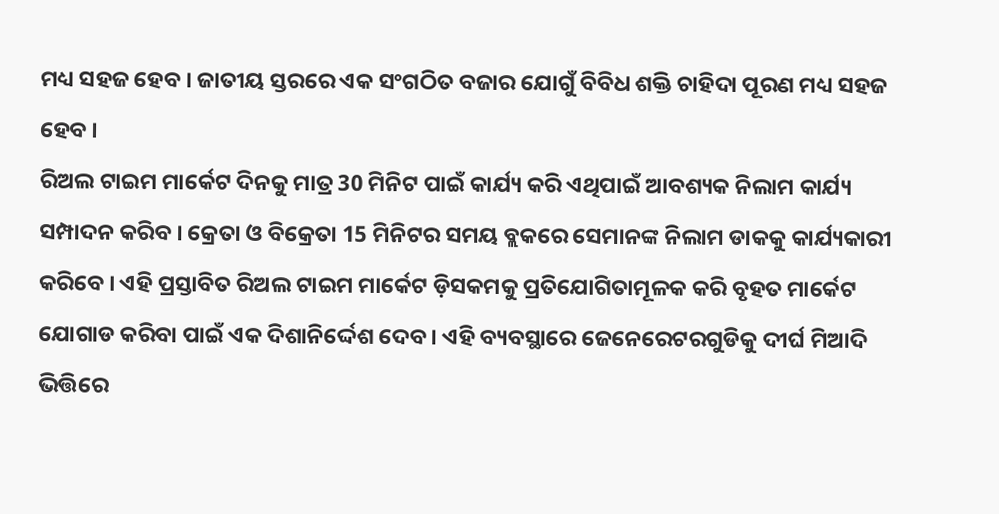ମଧ୍ୟ ସହଜ ହେବ । ଜାତୀୟ ସ୍ତରରେ ଏକ ସଂଗଠିତ ବଜାର ଯୋଗୁଁ ବିବିଧ ଶକ୍ତି ଚାହିଦା ପୂରଣ ମଧ୍ୟ ସହଜ ହେବ ।
ରିଅଲ ଟାଇମ ମାର୍କେଟ ଦିନକୁ ମାତ୍ର 30 ମିନିଟ ପାଇଁ କାର୍ଯ୍ୟ କରି ଏଥିପାଇଁ ଆବଶ୍ୟକ ନିଲାମ କାର୍ଯ୍ୟ ସମ୍ପାଦନ କରିବ । କ୍ରେତା ଓ ବିକ୍ରେତା 15 ମିନିଟର ସମୟ ବ୍ଲକରେ ସେମାନଙ୍କ ନିଲାମ ଡାକକୁ କାର୍ଯ୍ୟକାରୀ କରିବେ । ଏହି ପ୍ରସ୍ତାବିତ ରିଅଲ ଟାଇମ ମାର୍କେଟ ଡ଼ିସକମକୁ ପ୍ରତିଯୋଗିତାମୂଳକ କରି ବୃହତ ମାର୍କେଟ ଯୋଗାଡ କରିବା ପାଇଁ ଏକ ଦିଶାନିର୍ଦ୍ଦେଶ ଦେବ । ଏହି ବ୍ୟବସ୍ଥାରେ ଜେନେରେଟରଗୁଡିକୁ ଦୀର୍ଘ ମିଆଦି ଭିତ୍ତିରେ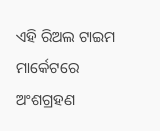ଏହି ରିଅଲ ଟାଇମ ମାର୍କେଟରେ ଅଂଶଗ୍ରହଣ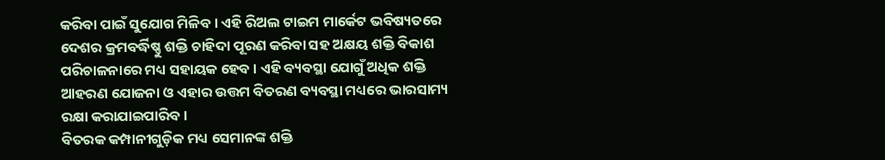କରିବା ପାଇଁ ସୁଯୋଗ ମିଳିବ । ଏହି ରିଅଲ ଟାଇମ ମାର୍କେଟ ଭବିଷ୍ୟତରେ ଦେଶର କ୍ରମବର୍ଦ୍ଧିଷ୍ଣୁ ଶକ୍ତି ଚାହିଦା ପୂରଣ କରିବା ସହ ଅକ୍ଷୟ ଶକ୍ତି ବିକାଶ ପରିଚାଳନାରେ ମଧ୍ୟ ସହାୟକ ହେବ । ଏହି ବ୍ୟବସ୍ଥା ଯୋଗୁଁ ଅଧିକ ଶକ୍ତି ଆହରଣ ଯୋଜନା ଓ ଏହାର ଉତ୍ତମ ବିତରଣ ବ୍ୟବସ୍ଥା ମଧ୍ୟରେ ଭାରସାମ୍ୟ ରକ୍ଷା କରାଯାଇପାରିବ ।
ବିତରକ କମ୍ପାନୀଗୁଡ଼ିକ ମଧ୍ୟ ସେମାନଙ୍କ ଶକ୍ତି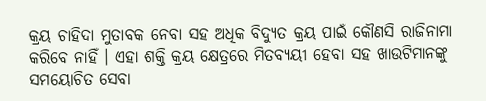କ୍ରୟ ଚାହିଦା ମୁତାବକ ନେବା ସହ ଅଧିକ ବିଦ୍ୟୁତ କ୍ରୟ ପାଇଁ କୌଣସି ରାଜିନାମା କରିବେ ନାହିଁ । ଏହା ଶକ୍ତି କ୍ରୟ କ୍ଷେତ୍ରରେ ମିତବ୍ୟୟୀ ହେବା ସହ ଖାଉଟିମାନଙ୍କୁ ସମୟୋଚିତ ସେବା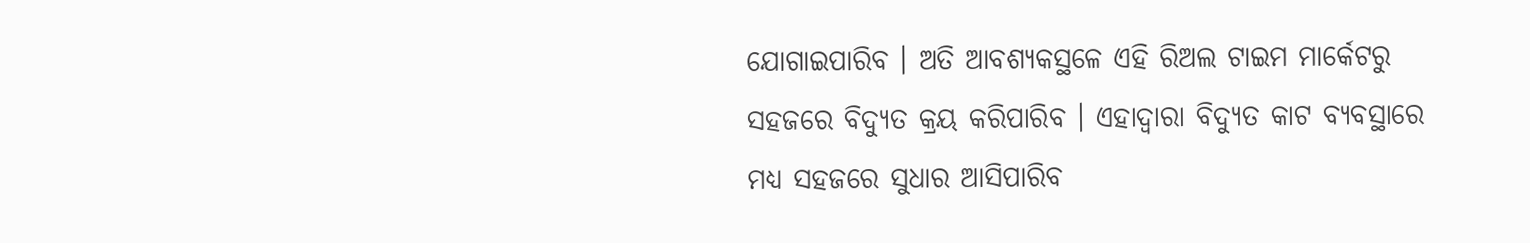ଯୋଗାଇପାରିବ । ଅତି ଆବଶ୍ୟକସ୍ଥଳେ ଏହି ରିଅଲ ଟାଇମ ମାର୍କେଟରୁ ସହଜରେ ବିଦ୍ୟୁତ କ୍ରୟ କରିପାରିବ । ଏହାଦ୍ଵାରା ବିଦ୍ୟୁତ କାଟ ବ୍ୟବସ୍ଥାରେ ମଧ୍ୟ ସହଜରେ ସୁଧାର ଆସିପାରିବ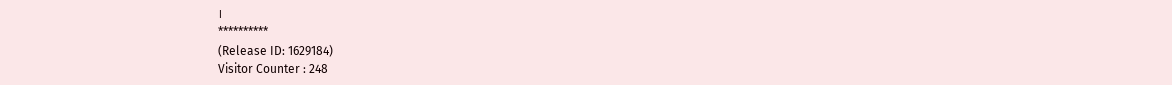।
**********
(Release ID: 1629184)
Visitor Counter : 248